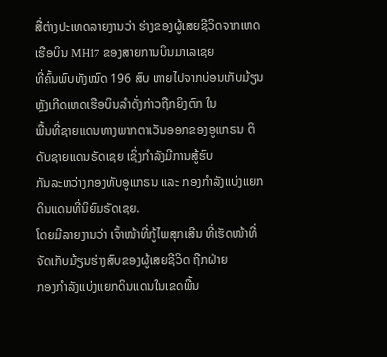ສື່ຕ່າງປະເທດລາຍງານວ່າ ຮ່າງຂອງຜູ້ເສຍຊີວິດຈາກເຫດເຮືອບິນ MH17 ຂອງສາຍການບິນມາເລເຊຍ
ທີ່ຄົ້ນພົບທັງໝົດ 196 ສົບ ຫາຍໄປຈາກບ່ອນເກັບມ້ຽນ ຫຼັງເກີດເຫດເຮືອບິນລຳດັ່ງກ່າວຖືກຍິງຕົກ ໃນ
ພື້ນທີ່ຊາຍແດນທາງພາກຕາເວັນອອກຂອງອູແກຣນ ຕິດັບຊາຍແດນຣັດເຊຍ ເຊິ່ງກຳລັງມີການສູ້ຮົບ
ກັນລະຫວ່າງກອງທັບອູແກຣນ ແລະ ກອງກຳລັງແບ່ງແຍກດິນແດນທີ່ນິຍົມຣັດເຊຍ.
ໂດຍມີລາຍງານວ່າ ເຈົ້າໜ້າທີ່ກູ້ໄພສຸກເສີນ ທີ່ເຮັດໜ້າທີ່ຈັດເກັບມ້ຽນຮ່າງສົບຂອງຜູ້ເສຍຊີວິດ ຖືກຝ່າຍ
ກອງກຳລັງແບ່ງແຍກດິນແດນໃນເຂດພື້ນ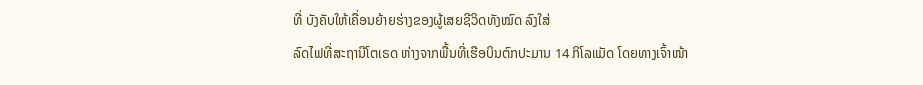ທີ່ ບັງຄັບໃຫ້ເຄື່ອນຍ້າຍຮ່າງຂອງຜູ້ເສຍຊີວິດທັງໝົດ ລົງໃສ່
ລົດໄຟທີ່ສະຖານີໂຕເຣດ ຫ່າງຈາກພື້ນທີ່ເຮືອບິນຕົກປະມານ 14 ກິໂລແມັດ ໂດຍທາງເຈົ້າໜ້າ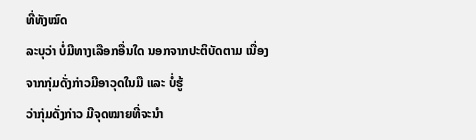ທີ່ທັງໝົດ
ລະບຸວ່າ ບໍ່ມີທາງເລືອກອື່ນໃດ ນອກຈາກປະຕິບັດຕາມ ເນື່ອງຈາກກຸ່ມດັ່ງກ່າວມີອາວຸດໃນມື ແລະ ບໍ່ຮູ້
ວ່າກຸ່ມດັ່ງກ່າວ ມີຈຸດໝາຍທີ່ຈະນຳ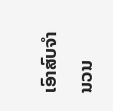ເອົາສົບຈຳນວນ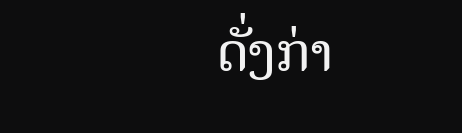ດັ່ງກ່າ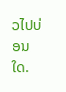ວໄປບ່ອນໃດ.